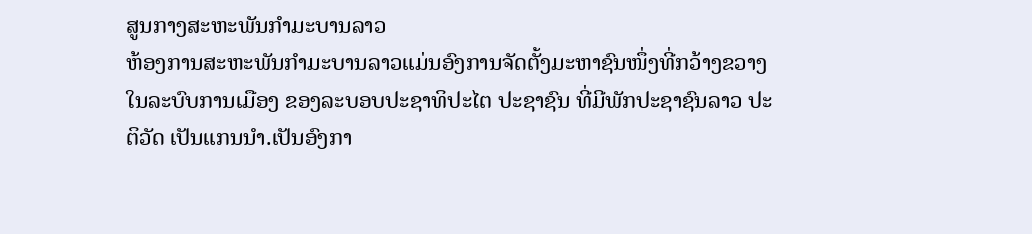ສູນກາງສະຫະພັນກຳມະບານລາວ
ຫ້ອງການສະຫະພັນກຳມະບານລາວແມ່ນອົງການຈັດຕັ້ງມະຫາຊົນໜຶ່ງທີ່ກວ້າງຂວາງໃນລະບົບການເມືອງ ຂອງລະບອບປະຊາທິປະໄຕ ປະຊາຊົນ ທີ່ມີພັກປະຊາຊົນລາວ ປະຕິວັດ ເປັນແກນນຳ.ເປັນອົງກາ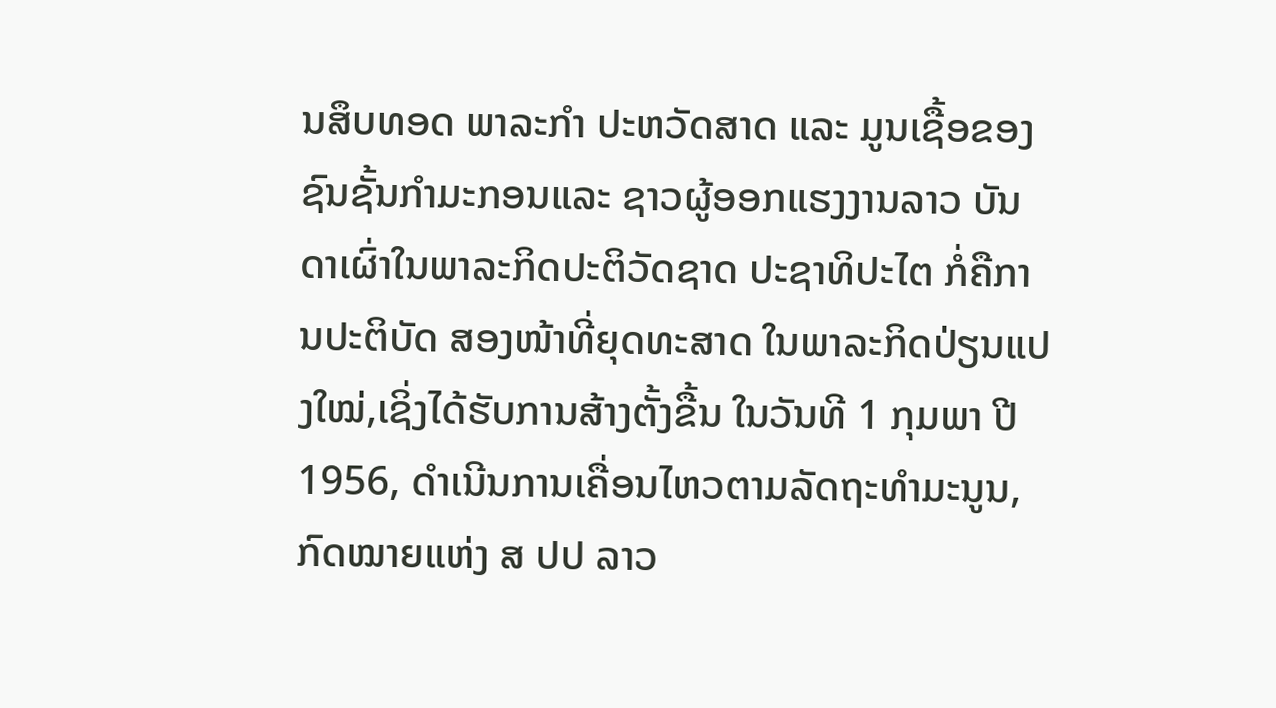ນສຶບທອດ ພາລະກຳ ປະຫວັດສາດ ແລະ ມູນເຊື້ອຂອງຊົນຊັ້ນກໍາມະກອນແລະ ຊາວຜູ້ອອກແຮງງານລາວ ບັນດາເຜົ່າໃນພາລະກິດປະຕິວັດຊາດ ປະຊາທິປະໄຕ ກໍ່ຄືການປະຕິບັດ ສອງໜ້າທີ່ຍຸດທະສາດ ໃນພາລະກິດປ່ຽນແປງໃໝ່,ເຊິ່ງໄດ້ຮັບການສ້າງຕັ້ງຂື້ນ ໃນວັນທີ 1 ກຸມພາ ປີ 1956, ດຳເນີນການເຄື່ອນໄຫວຕາມລັດຖະທຳມະນູນ, ກົດໝາຍແຫ່ງ ສ ປປ ລາວ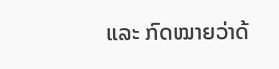ແລະ ກົດໝາຍວ່າດ້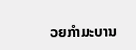ວຍກຳມະບານ